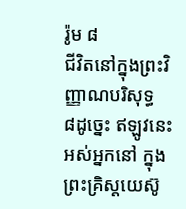រ៉ូម ៨
ជីវិតនៅក្នុងព្រះវិញ្ញាណបរិសុទ្ធ
៨ដូច្នេះ ឥឡូវនេះ អស់អ្នកនៅ ក្នុងព្រះគ្រិស្ដយេស៊ូ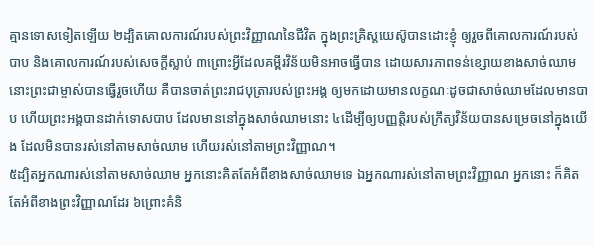គ្មានទោសទៀតឡើយ ២ដ្បិតគោលការណ៍របស់ព្រះវិញ្ញាណនៃជីវិត ក្នុងព្រះគ្រិស្ដយេស៊ូបានដោះខ្ញុំ ឲ្យរួចពីគោលការណ៍របស់បាប និងគោលការណ៍របស់សេចក្ដីស្លាប់ ៣ព្រោះអ្វីដែលគម្ពីរវិន័យមិនអាចធ្វើបាន ដោយសារភាពទន់ខ្សោយខាងសាច់ឈាម នោះព្រះជាម្ចាស់បានធ្វើរួចហើយ គឺបានចាត់ព្រះរាជបុត្រារបស់ព្រះអង្គ ឲ្យមកដោយមានលក្ខណៈដូចជាសាច់ឈាមដែលមានបាប ហើយព្រះអង្គបានដាក់ទោសបាប ដែលមាននៅក្នុងសាច់ឈាមនោះ ៤ដើម្បីឲ្យបញ្ញត្ដិរបស់ក្រឹត្យវិន័យបានសម្រេចនៅក្នុងយើង ដែលមិនបានរស់នៅតាមសាច់ឈាម ហើយរស់នៅតាមព្រះវិញ្ញាណ។
៥ដ្បិតអ្នកណារស់នៅតាមសាច់ឈាម អ្នកនោះគិតតែអំពីខាងសាច់ឈាមទេ ឯអ្នកណារស់នៅតាមព្រះវិញ្ញាណ អ្នកនោះ ក៏គិតតែអំពីខាងព្រះវិញ្ញាណដែរ ៦ព្រោះគំនិ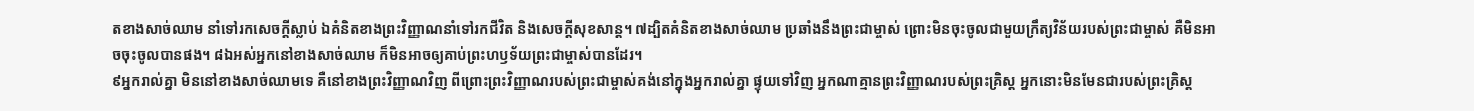តខាងសាច់ឈាម នាំទៅរកសេចក្ដីស្លាប់ ឯគំនិតខាងព្រះវិញ្ញាណនាំទៅរកជីវិត និងសេចក្ដីសុខសាន្ត។ ៧ដ្បិតគំនិតខាងសាច់ឈាម ប្រឆាំងនឹងព្រះជាម្ចាស់ ព្រោះមិនចុះចូលជាមួយក្រឹត្យវិន័យរបស់ព្រះជាម្ចាស់ គឺមិនអាចចុះចូលបានផង។ ៨ឯអស់អ្នកនៅខាងសាច់ឈាម ក៏មិនអាចឲ្យគាប់ព្រះហឫទ័យព្រះជាម្ចាស់បានដែរ។
៩អ្នករាល់គ្នា មិននៅខាងសាច់ឈាមទេ គឺនៅខាងព្រះវិញ្ញាណវិញ ពីព្រោះព្រះវិញ្ញាណរបស់ព្រះជាម្ចាស់គង់នៅក្នុងអ្នករាល់គ្នា ផ្ទុយទៅវិញ អ្នកណាគ្មានព្រះវិញ្ញាណរបស់ព្រះគ្រិស្ដ អ្នកនោះមិនមែនជារបស់ព្រះគ្រិស្ដ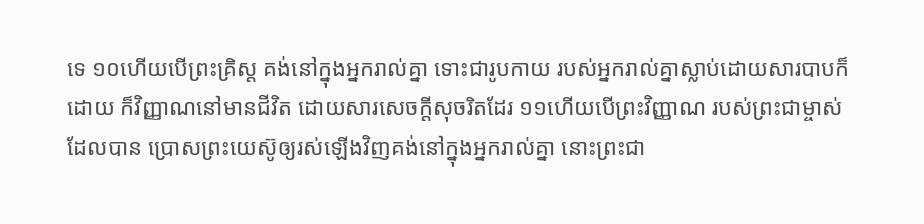ទេ ១០ហើយបើព្រះគ្រិស្ដ គង់នៅក្នុងអ្នករាល់គ្នា ទោះជារូបកាយ របស់អ្នករាល់គ្នាស្លាប់ដោយសារបាបក៏ដោយ ក៏វិញ្ញាណនៅមានជីវិត ដោយសារសេចក្ដីសុចរិតដែរ ១១ហើយបើព្រះវិញ្ញាណ របស់ព្រះជាម្ចាស់ដែលបាន ប្រោសព្រះយេស៊ូឲ្យរស់ឡើងវិញគង់នៅក្នុងអ្នករាល់គ្នា នោះព្រះជា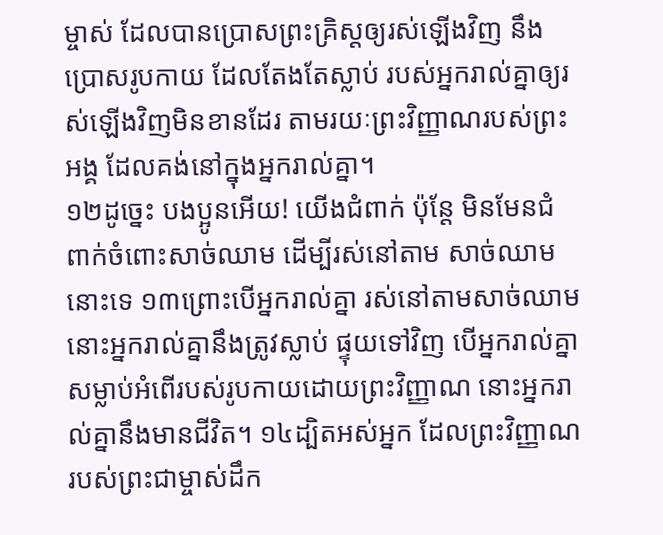ម្ចាស់ ដែលបានប្រោសព្រះគ្រិស្ដឲ្យរស់ឡើងវិញ នឹងប្រោសរូបកាយ ដែលតែងតែស្លាប់ របស់អ្នករាល់គ្នាឲ្យរស់ឡើងវិញមិនខានដែរ តាមរយៈព្រះវិញ្ញាណរបស់ព្រះអង្គ ដែលគង់នៅក្នុងអ្នករាល់គ្នា។
១២ដូច្នេះ បងប្អូនអើយ! យើងជំពាក់ ប៉ុន្ដែ មិនមែនជំពាក់ចំពោះសាច់ឈាម ដើម្បីរស់នៅតាម សាច់ឈាមនោះទេ ១៣ព្រោះបើអ្នករាល់គ្នា រស់នៅតាមសាច់ឈាម នោះអ្នករាល់គ្នានឹងត្រូវស្លាប់ ផ្ទុយទៅវិញ បើអ្នករាល់គ្នាសម្លាប់អំពើរបស់រូបកាយដោយព្រះវិញ្ញាណ នោះអ្នករាល់គ្នានឹងមានជីវិត។ ១៤ដ្បិតអស់អ្នក ដែលព្រះវិញ្ញាណរបស់ព្រះជាម្ចាស់ដឹក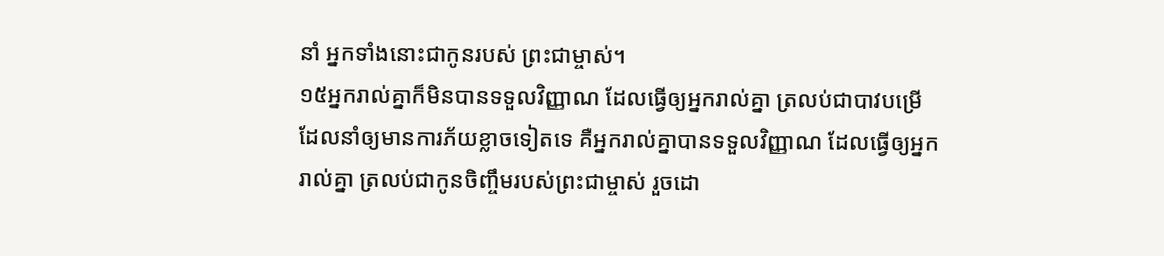នាំ អ្នកទាំងនោះជាកូនរបស់ ព្រះជាម្ចាស់។
១៥អ្នករាល់គ្នាក៏មិនបានទទួលវិញ្ញាណ ដែលធ្វើឲ្យអ្នករាល់គ្នា ត្រលប់ជាបាវបម្រើ ដែលនាំឲ្យមានការភ័យខ្លាចទៀតទេ គឺអ្នករាល់គ្នាបានទទួលវិញ្ញាណ ដែលធ្វើឲ្យអ្នករាល់គ្នា ត្រលប់ជាកូនចិញ្ចឹមរបស់ព្រះជាម្ចាស់ រួចដោ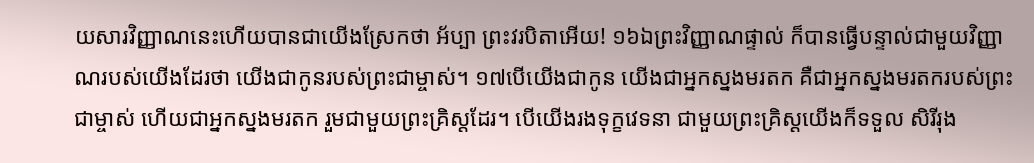យសារវិញ្ញាណនេះហើយបានជាយើងស្រែកថា អ័ប្បា ព្រះវរបិតាអើយ! ១៦ឯព្រះវិញ្ញាណផ្ទាល់ ក៏បានធ្វើបន្ទាល់ជាមួយវិញ្ញាណរបស់យើងដែរថា យើងជាកូនរបស់ព្រះជាម្ចាស់។ ១៧បើយើងជាកូន យើងជាអ្នកស្នងមរតក គឺជាអ្នកស្នងមរតករបស់ព្រះជាម្ចាស់ ហើយជាអ្នកស្នងមរតក រួមជាមួយព្រះគ្រិស្ដដែរ។ បើយើងរងទុក្ខវេទនា ជាមួយព្រះគ្រិស្ដយើងក៏ទទួល សិរីរុង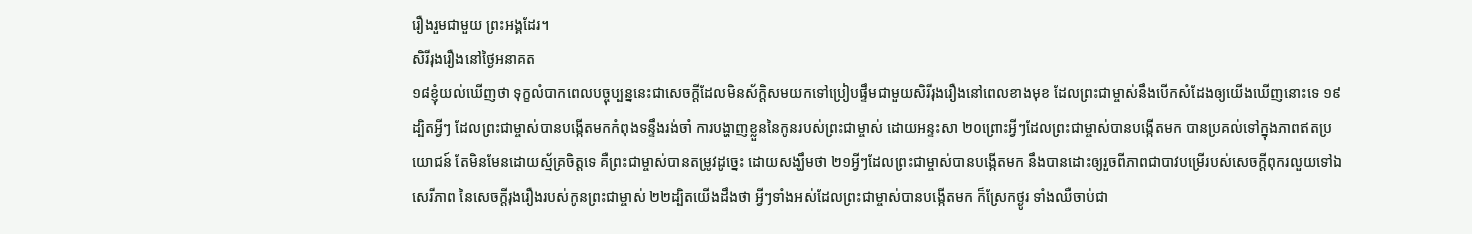រឿងរួមជាមួយ ព្រះអង្គដែរ។
សិរីរុងរឿងនៅថ្ងៃអនាគត
១៨ខ្ញុំយល់ឃើញថា ទុក្ខលំបាកពេលបច្ចុប្បន្ននេះជាសេចក្ដីដែលមិនស័ក្តិសមយកទៅប្រៀបផ្ទឹមជាមួយសិរីរុងរឿងនៅពេលខាងមុខ ដែលព្រះជាម្ចាស់នឹងបើកសំដែងឲ្យយើងឃើញនោះទេ ១៩ដ្បិតអ្វីៗ ដែលព្រះជាម្ចាស់បានបង្កើតមកកំពុងទន្ទឹងរង់ចាំ ការបង្ហាញខ្លួននៃកូនរបស់ព្រះជាម្ចាស់ ដោយអន្ទះសា ២០ព្រោះអ្វីៗដែលព្រះជាម្ចាស់បានបង្កើតមក បានប្រគល់ទៅក្នុងភាពឥតប្រយោជន៍ តែមិនមែនដោយស្ម័គ្រចិត្ដទេ គឺព្រះជាម្ចាស់បានតម្រូវដូច្នេះ ដោយសង្ឃឹមថា ២១អ្វីៗដែលព្រះជាម្ចាស់បានបង្កើតមក នឹងបានដោះឲ្យរួចពីភាពជាបាវបម្រើរបស់សេចក្ដីពុករលួយទៅឯសេរីភាព នៃសេចក្ដីរុងរឿងរបស់កូនព្រះជាម្ចាស់ ២២ដ្បិតយើងដឹងថា អ្វីៗទាំងអស់ដែលព្រះជាម្ចាស់បានបង្កើតមក ក៏ស្រែកថ្ងូរ ទាំងឈឺចាប់ជា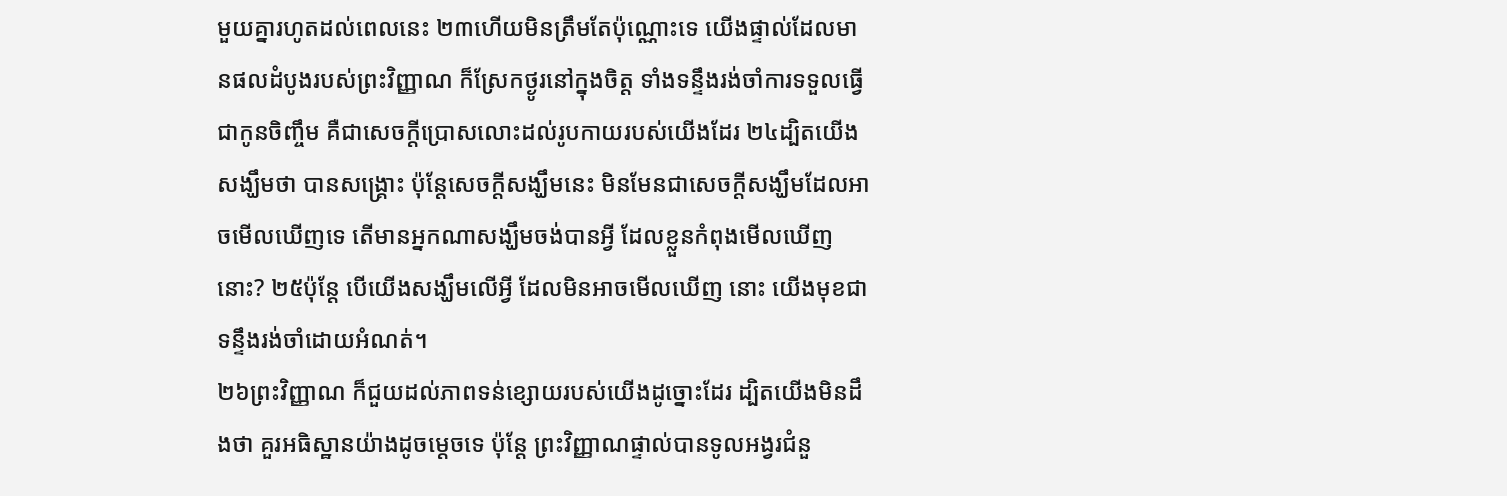មួយគ្នារហូតដល់ពេលនេះ ២៣ហើយមិនត្រឹមតែប៉ុណ្ណោះទេ យើងផ្ទាល់ដែលមានផលដំបូងរបស់ព្រះវិញ្ញាណ ក៏ស្រែកថ្ងូរនៅក្នុងចិត្ដ ទាំងទន្ទឹងរង់ចាំការទទួលធ្វើជាកូនចិញ្ចឹម គឺជាសេចក្ដីប្រោសលោះដល់រូបកាយរបស់យើងដែរ ២៤ដ្បិតយើងសង្ឃឹមថា បានសង្គ្រោះ ប៉ុន្ដែសេចក្ដីសង្ឃឹមនេះ មិនមែនជាសេចក្ដីសង្ឃឹមដែលអាចមើលឃើញទេ តើមានអ្នកណាសង្ឃឹមចង់បានអ្វី ដែលខ្លួនកំពុងមើលឃើញនោះ? ២៥ប៉ុន្ដែ បើយើងសង្ឃឹមលើអ្វី ដែលមិនអាចមើលឃើញ នោះ យើងមុខជាទន្ទឹងរង់ចាំដោយអំណត់។
២៦ព្រះវិញ្ញាណ ក៏ជួយដល់ភាពទន់ខ្សោយរបស់យើងដូច្នោះដែរ ដ្បិតយើងមិនដឹងថា គួរអធិស្ឋានយ៉ាងដូចម្តេចទេ ប៉ុន្ដែ ព្រះវិញ្ញាណផ្ទាល់បានទូលអង្វរជំនួ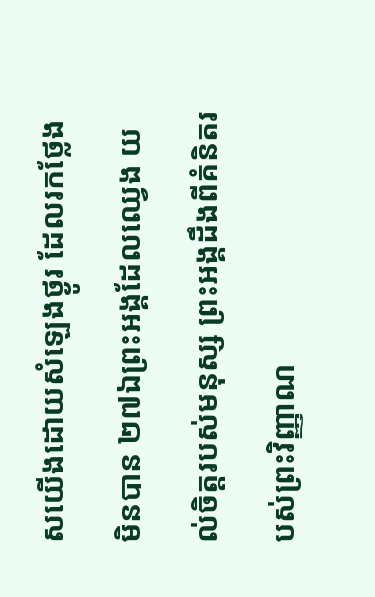សយើងដោយសំឡេងថ្ងូរ ដែលរកថ្លែងមិនបាន ២៧ឯព្រះអង្គដែលឈ្វេង យល់ចិត្តរបស់មនុស្ស ព្រះអង្គដឹងពីគំនិតរបស់ព្រះវិញ្ញាណ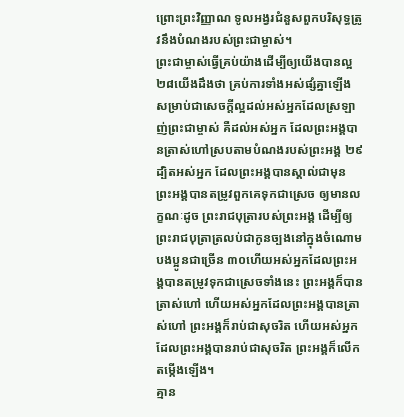ព្រោះព្រះវិញ្ញាណ ទូលអង្វរជំនួសពួកបរិសុទ្ធត្រូវនឹងបំណងរបស់ព្រះជាម្ចាស់។
ព្រះជាម្ចាស់ធ្វើគ្រប់យ៉ាងដើម្បីឲ្យយើងបានល្អ
២៨យើងដឹងថា គ្រប់ការទាំងអស់ផ្សំគ្នាឡើង សម្រាប់ជាសេចក្ដីល្អដល់អស់អ្នកដែលស្រឡាញ់ព្រះជាម្ចាស់ គឺដល់អស់អ្នក ដែលព្រះអង្គបានត្រាស់ហៅស្របតាមបំណងរបស់ព្រះអង្គ ២៩ដ្បិតអស់អ្នក ដែលព្រះអង្គបានស្គាល់ជាមុន ព្រះអង្គបានតម្រូវពួកគេទុកជាស្រេច ឲ្យមានលក្ខណៈដូច ព្រះរាជបុត្រារបស់ព្រះអង្គ ដើម្បីឲ្យព្រះរាជបុត្រាត្រលប់ជាកូនច្បងនៅក្នុងចំណោមបងប្អូនជាច្រើន ៣០ហើយអស់អ្នកដែលព្រះអង្គបានតម្រូវទុកជាស្រេចទាំងនេះ ព្រះអង្គក៏បានត្រាស់ហៅ ហើយអស់អ្នកដែលព្រះអង្គបានត្រាស់ហៅ ព្រះអង្គក៏រាប់ជាសុចរិត ហើយអស់អ្នក ដែលព្រះអង្គបានរាប់ជាសុចរិត ព្រះអង្គក៏លើកតម្កើងឡើង។
គ្មាន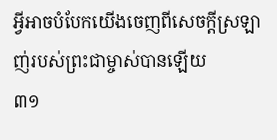អ្វីអាចបំបែកយើងចេញពីសេចក្ដីស្រឡាញ់របស់ព្រះជាម្ចាស់បានឡើយ
៣១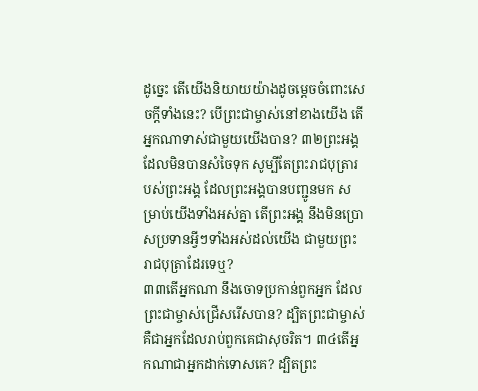ដូច្នេះ តើយើងនិយាយយ៉ាងដូចម្ដេចចំពោះសេចក្ដីទាំងនេះ? បើព្រះជាម្ចាស់នៅខាងយើង តើអ្នកណាទាស់ជាមួយយើងបាន? ៣២ព្រះអង្គដែលមិនបានសំចៃទុក សូម្បីតែព្រះរាជបុត្រារបស់ព្រះអង្គ ដែលព្រះអង្គបានបញ្ជូនមក សម្រាប់យើងទាំងអស់គ្នា តើព្រះអង្គ នឹងមិនប្រោសប្រទានអ្វីៗទាំងអស់ដល់យើង ជាមួយព្រះរាជបុត្រាដែរទេឬ?
៣៣តើអ្នកណា នឹងចោទប្រកាន់ពួកអ្នក ដែលព្រះជាម្ចាស់ជ្រើសរើសបាន? ដ្បិតព្រះជាម្ចាស់ គឺជាអ្នកដែលរាប់ពួកគេជាសុចរិត។ ៣៤តើអ្នកណាជាអ្នកដាក់ទោសគេ? ដ្បិតព្រះ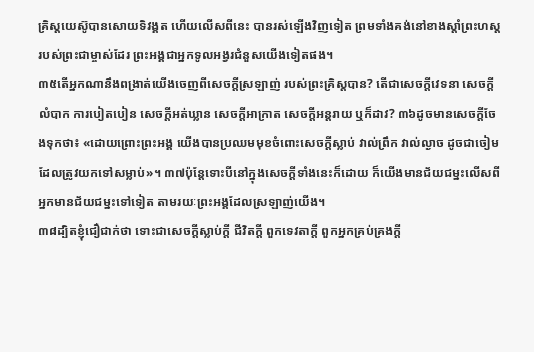គ្រិស្ដយេស៊ូបានសោយទិវង្គត ហើយលើសពីនេះ បានរស់ឡើងវិញទៀត ព្រមទាំងគង់នៅខាងស្តាំព្រះហស្ត របស់ព្រះជាម្ចាស់ដែរ ព្រះអង្គជាអ្នកទូលអង្វរជំនួសយើងទៀតផង។
៣៥តើអ្នកណានឹងពង្រាត់យើងចេញពីសេចក្ដីស្រឡាញ់ របស់ព្រះគ្រិស្ដបាន? តើជាសេចក្ដីវេទនា សេចក្ដីលំបាក ការបៀតបៀន សេចក្ដីអត់ឃ្លាន សេចក្ដីអាក្រាត សេចក្ដីអន្ដរាយ ឬក៏ដាវ? ៣៦ដូចមានសេចក្ដីចែងទុកថា៖ «ដោយព្រោះព្រះអង្គ យើងបានប្រឈមមុខចំពោះសេចក្ដីស្លាប់ វាល់ព្រឹក វាល់ល្ងាច ដូចជាចៀមដែលត្រូវយកទៅសម្លាប់»។ ៣៧ប៉ុន្ដែទោះបីនៅក្នុងសេចក្ដីទាំងនេះក៏ដោយ ក៏យើងមានជ័យជម្នះលើសពី អ្នកមានជ័យជម្នះទៅទៀត តាមរយៈព្រះអង្គដែលស្រឡាញ់យើង។
៣៨ដ្បិតខ្ញុំជឿជាក់ថា ទោះជាសេចក្ដីស្លាប់ក្ដី ជីវិតក្ដី ពួកទេវតាក្ដី ពួកអ្នកគ្រប់គ្រងក្ដី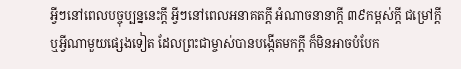អ្វីៗនៅពេលបច្ចុប្បន្ននេះក្ដី អ្វីៗនៅពេលអនាគតក្ដី អំណាចនានាក្ដី ៣៩កម្ពស់ក្ដី ជម្រៅក្ដី ឬអ្វីណាមួយផ្សេងទៀត ដែលព្រះជាម្ចាស់បានបង្កើតមកក្ដី ក៏មិនអាចបំបែក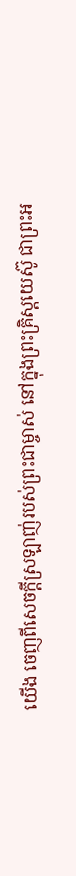យើង ចេញពីសេចក្ដីស្រឡាញ់របស់ព្រះជាម្ចាស់ នៅក្នុងព្រះគ្រិស្ដយេស៊ូ ជាព្រះអ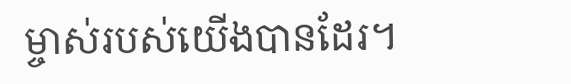ម្ចាស់របស់យើងបានដែរ។